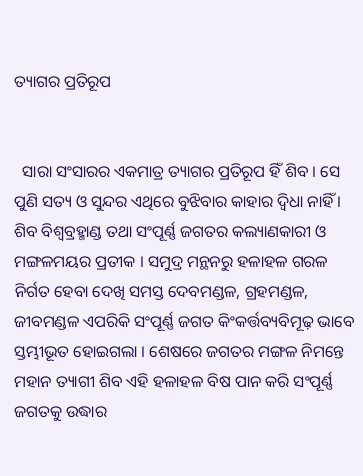ତ୍ୟାଗର ପ୍ରତିରୂପ


  ସାରା ସଂସାରର ଏକମାତ୍ର ତ୍ୟାଗର ପ୍ରତିରୂପ ହିଁ ଶିବ । ସେ ପୁଣି ସତ୍ୟ ଓ ସୁନ୍ଦର ଏଥିରେ ବୁଝିବାର କାହାର ଦ୍ୱିଧା ନାହିଁ । ଶିବ ବିଶ୍ୱବ୍ରହ୍ମାଣ୍ଡ ତଥା ସଂପୂର୍ଣ୍ଣ ଜଗତର କଲ୍ୟାଣକାରୀ ଓ ମଙ୍ଗଳମୟର ପ୍ରତୀକ । ସମୁଦ୍ର ମନ୍ଥନରୁ ହଳାହଳ ଗରଳ ନିର୍ଗତ ହେବା ଦେଖି ସମସ୍ତ ଦେବମଣ୍ଡଳ, ଗ୍ରହମଣ୍ଡଳ, ଜୀବମଣ୍ଡଳ ଏପରିକି ସଂପୂର୍ଣ୍ଣ ଜଗତ କିଂକର୍ତ୍ତବ୍ୟବିମୂଢ଼ ଭାବେ ସ୍ତମ୍ଭୀଭୂତ ହୋଇଗଲା । ଶେଷରେ ଜଗତର ମଙ୍ଗଳ ନିମନ୍ତେ ମହାନ ତ୍ୟାଗୀ ଶିବ ଏହି ହଳାହଳ ବିଷ ପାନ କରି ସଂପୂର୍ଣ୍ଣ ଜଗତକୁ ଉଦ୍ଧାର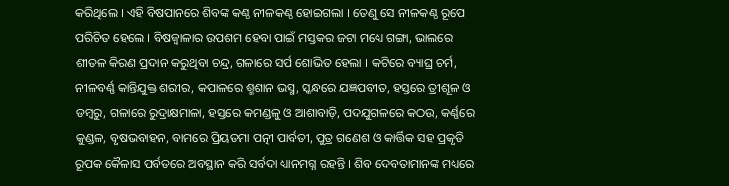କରିଥିଲେ । ଏହି ବିଷପାନରେ ଶିବଙ୍କ କଣ୍ଠ ନୀଳକଣ୍ଠ ହୋଇଗଲା । ତେଣୁ ସେ ନୀଳକଣ୍ଠ ରୂପେ ପରିଚିତ ହେଲେ । ବିଷଜ୍ୱାଳାର ଉପଶମ ହେବା ପାଇଁ ମସ୍ତକର ଜଟା ମଧ୍ୟେ ଗଙ୍ଗା, ଭାଲରେ ଶୀତଳ କିରଣ ପ୍ରଦାନ କରୁଥିବା ଚନ୍ଦ୍ର, ଗଳାରେ ସର୍ପ ଶୋଭିତ ହେଲା । କଟିରେ ବ୍ୟାଘ୍ର ଚର୍ମ, ନୀଳବର୍ଣ୍ଣ କାନ୍ତିଯୁକ୍ତ ଶରୀର, କପାଳରେ ଶ୍ମଶାନ ଭସ୍ମ, ସ୍କନ୍ଧରେ ଯଜ୍ଞପବୀତ, ହସ୍ତରେ ତ୍ରୀଶୂଳ ଓ ଡମ୍ବରୁ, ଗଳାରେ ରୁଦ୍ରାକ୍ଷମାଳା, ହସ୍ତରେ କମଣ୍ଡଳୁ ଓ ଆଶାବାଡ଼ି, ପଦଯୁଗଳରେ କଠଉ, କର୍ଣ୍ଣରେ କୁଣ୍ଡଳ, ବୃଷଭବାହନ, ବାମରେ ପ୍ରିୟତମା ପତ୍ନୀ ପାର୍ବତୀ, ପୁତ୍ର ଗଣେଶ ଓ କାର୍ତ୍ତିକ ସହ ପ୍ରକୃତି ରୂପକ କୈଳାସ ପର୍ବତରେ ଅବସ୍ଥାନ କରି ସର୍ବଦା ଧ୍ୟାନମଗ୍ନ ରହନ୍ତି । ଶିବ ଦେବତାମାନଙ୍କ ମଧ୍ୟରେ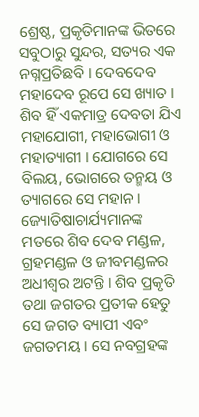ଶ୍ରେଷ୍ଠ, ପ୍ରକୃତିମାନଙ୍କ ଭିତରେ ସବୁଠାରୁ ସୁନ୍ଦର, ସତ୍ୟର ଏକ ନଗ୍ନପ୍ରତିଛବି । ଦେବଦେବ ମହାଦେବ ରୂପେ ସେ ଖ୍ୟାତ । ଶିବ ହିଁ ଏକମାତ୍ର ଦେବତା ଯିଏ ମହାଯୋଗୀ, ମହାଭୋଗୀ ଓ ମହାତ୍ୟାଗୀ । ଯୋଗରେ ସେ ବିଲୟ, ଭୋଗରେ ତନ୍ମୟ ଓ ତ୍ୟାଗରେ ସେ ମହାନ । ଜ୍ୟୋତିଷାଚାର୍ଯ୍ୟମାନଙ୍କ ମତରେ ଶିବ ଦେବ ମଣ୍ଡଳ, ଗ୍ରହମଣ୍ଡଳ ଓ ଜୀବମଣ୍ଡଳର ଅଧୀଶ୍ୱର ଅଟନ୍ତି । ଶିବ ପ୍ରକୃତି ତଥା ଜଗତର ପ୍ରତୀକ ହେତୁ ସେ ଜଗତ ବ୍ୟାପୀ ଏବଂ ଜଗତମୟ । ସେ ନବଗ୍ରହଙ୍କ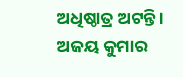ଅଧିଷ୍ଠାତ୍ର ଅଟନ୍ତି ।
ଅଜୟ କୁମାର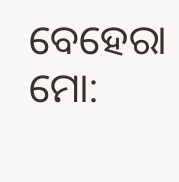ବେହେରା
ମୋ: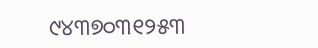୯୪୩୭୦୩୧୨୫୩